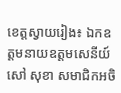ខេត្តស្វាយរៀង៖ ឯកឧត្តមនាយឧត្តមសេនីយ៍ សៅ សុខា សមាជិកអចិ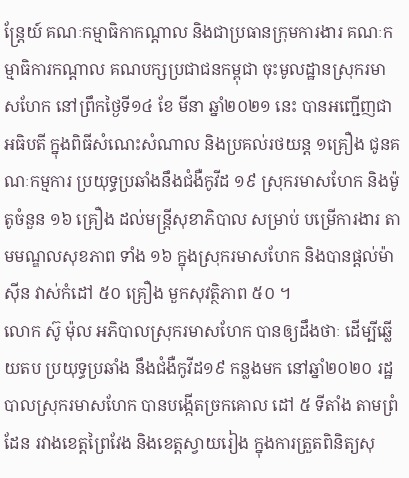ន្ត្រែយ៍ គណៈកម្មាធិកាកណ្តាល និងជាប្រធានក្រុមការងារ គណៈកម្មាធិការកណ្តាល គណបក្សប្រជាជនកម្ពុជា ចុះមូលដ្ឋានស្រុករមាសហែក នៅព្រឹកថ្ងៃទី១៤ ខែ មីនា ឆ្នាំ២០២១ នេះ បានអញ្ជើញជាអធិបតី ក្នុងពិធីសំណេះសំណាល និងប្រគល់រថយន្ត ១គ្រឿង ជូនគណៈកម្មការ ប្រយុទ្ធប្រឆាំងនឹងជំងឺកូវីដ ១៩ ស្រុករមាសហែក និងម៉ូតូចំនួន ១៦ គ្រឿង ដល់មន្ត្រីសុខាភិបាល សម្រាប់ បម្រើការងារ តាមមណ្ឌលសុខភាព ទាំង ១៦ ក្នុងស្រុករមាសហែក និងបានផ្តល់ម៉ាស៊ីន វាស់កំដៅ ៥០ គ្រឿង មួកសុវត្ថិភាព ៥០ ។
លោក ស៊ូ ម៉ុល អភិបាលស្រុករមាសហែក បានឲ្យដឹងថាៈ ដើម្បីឆ្លើយតប ប្រយុទ្ធប្រឆាំង នឹងជំងឺកូវីដ១៩ កន្លងមក នៅឆ្នាំ២០២០ រដ្ឋបាលស្រុករមាសហែក បានបង្កើតច្រកគោល ដៅ ៥ ទីតាំង តាមព្រំដែន រវាងខេត្តព្រៃវែង និងខេត្តស្វាយរៀង ក្នុងការត្រួតពិនិត្យសុ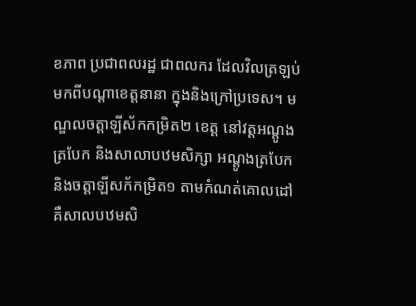ខភាព ប្រជាពលរដ្ឋ ជាពលករ ដែលវិលត្រឡប់មកពីបណ្តាខេត្តនានា ក្នុងនិងក្រៅប្រទេស។ មណ្ឌលចត្តាឡីស័កកម្រិត២ ខេត្ត នៅវត្តអណ្តូងត្របែក និងសាលាបឋមសិក្សា អណ្តូងត្របែក និងចត្តាឡីសក័កម្រិត១ តាមកំណត់គោលដៅ គឺសាលបឋមសិ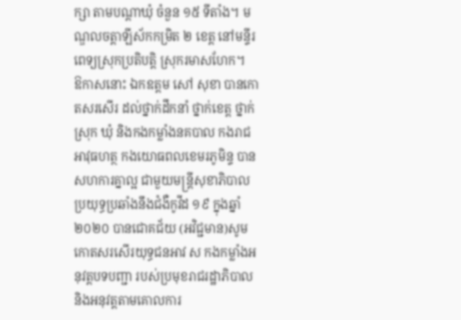ក្សា តាមបណ្តាឃុំ ចំនួន ១៥ ទីតាំង។ មណ្ឌលចត្តាឡីស័កកម្រិត ២ ខេត្ត នៅមន្ទីរពេទ្យស្រុកប្រតិបត្តិ ស្រុករមាសហែក។
ឱកាសនោះ ឯកឧត្តម សៅ សុខា បានកោតសរសើរ ដល់ថ្នាក់ដឹកនាំ ថ្នាក់ខេត្ត ថ្នាក់ស្រុក ឃុំ និងកងកម្លាំងនគបាល កងរាជអាវុធហត្ថ កងយោធពលខេមរភូមិន្ទ បានសហការគ្នាល្អ ជាមួយមន្ត្រីសុខាភិបាល ប្រយុទ្ធប្រឆាំងនឹងជំងឺកូវីដ ១៩ ក្នុងឆ្នាំ២០២០ បានជោគជ័យ (អវិជ្ជមាន)សូមកោតសរសើរយុទ្ធជនអាវ ស កងកម្លាំងអនុវត្តបទបញ្ជា របស់ប្រមុខរាជរដ្ឋាភិបាល និងអនុវត្តតាមគោលការ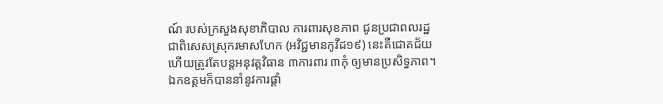ណ៍ របស់ក្រសួងសុខាភិបាល ការពារសុខភាព ជូនប្រជាពលរដ្ឋ ជាពិសេសស្រុករមាសហែក (អវិជ្ជមានកូវីដ១៩) នេះគឺជោគជ័យ ហើយត្រូវតែបន្តអនុវត្តវិធាន ៣ការពារ ៣កុំ ឲ្យមានប្រសិទ្ធភាព។
ឯកឧត្តមក៏បាននាំនូវការផ្តាំ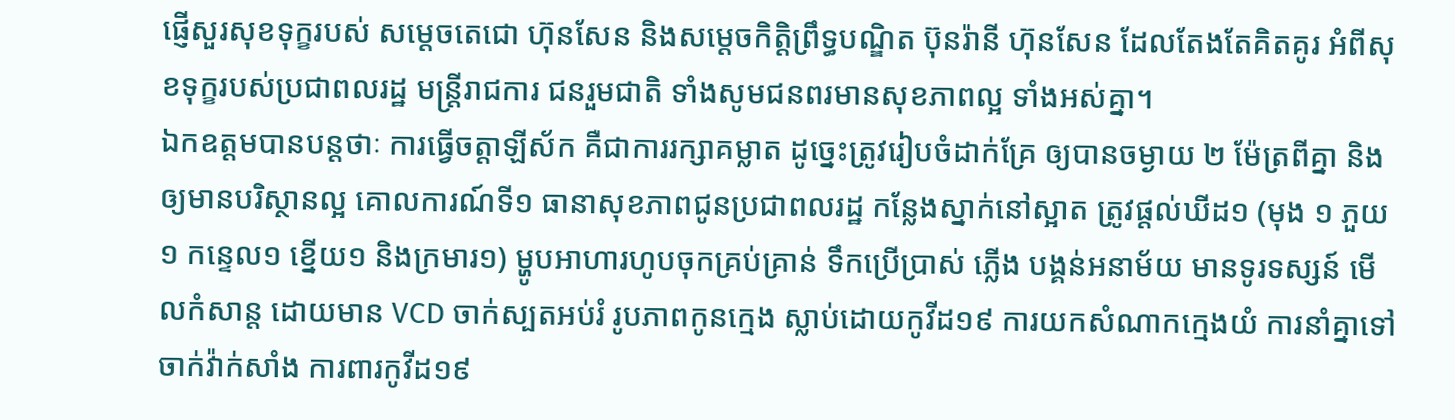ផ្ញើសួរសុខទុក្ខរបស់ សម្តេចតេជោ ហ៊ុនសែន និងសម្តេចកិត្តិព្រឹទ្ធបណ្ឌិត ប៊ុនរ៉ានី ហ៊ុនសែន ដែលតែងតែគិតគូរ អំពីសុខទុក្ខរបស់ប្រជាពលរដ្ឋ មន្ត្រីរាជការ ជនរួមជាតិ ទាំងសូមជនពរមានសុខភាពល្អ ទាំងអស់គ្នា។
ឯកឧត្តមបានបន្តថាៈ ការធ្វើចត្តាឡីស័ក គឺជាការរក្សាគម្លាត ដូច្នេះត្រូវរៀបចំដាក់គ្រែ ឲ្យបានចម្ងាយ ២ ម៉ែត្រពីគ្នា និងឲ្យមានបរិស្ថានល្អ គោលការណ៍ទី១ ធានាសុខភាពជូនប្រជាពលរដ្ឋ កន្លែងស្នាក់នៅស្អាត ត្រូវផ្តល់ឃីដ១ (មុង ១ ភួយ១ កន្ទេល១ ខ្នើយ១ និងក្រមារ១) ម្ហូបអាហារហូបចុកគ្រប់គ្រាន់ ទឹកប្រើប្រាស់ ភ្លើង បង្គន់អនាម័យ មានទូរទស្សន៍ មើលកំសាន្ត ដោយមាន VCD ចាក់ស្បតអប់រំ រូបភាពកូនក្មេង ស្លាប់ដោយកូវីដ១៩ ការយកសំណាកក្មេងយំ ការនាំគ្នាទៅចាក់វ៉ាក់សាំង ការពារកូវីដ១៩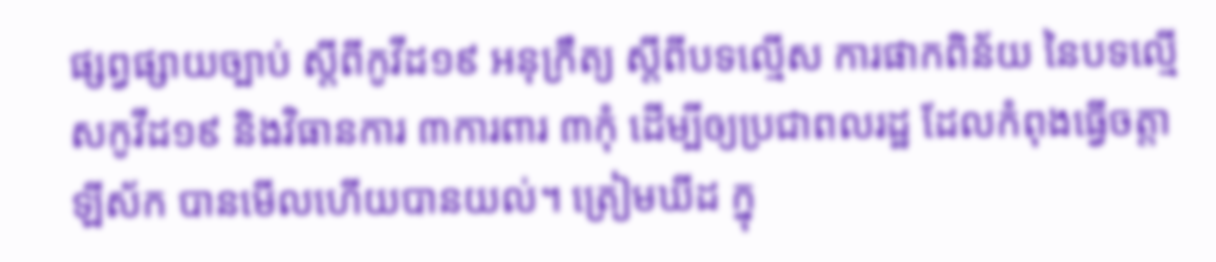ផ្សព្វផ្សាយច្បាប់ ស្តីពីកូវីដ១៩ អនុក្រឹត្យ ស្តីពីបទល្មើស ការផាកពិន័យ នៃបទល្មើសកូវីដ១៩ និងវិធានការ ៣ការពារ ៣កុំ ដើម្បីឲ្យប្រជាពលរដ្ឋ ដែលកំពុងធ្វើចត្តាឡីស័ក បានមើលហើយបានយល់។ ត្រៀមឃីដ ក្នុ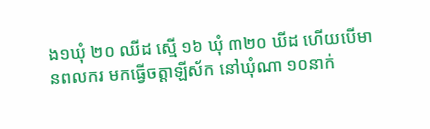ង១ឃុំ ២០ ឈីដ ស្មើ ១៦ ឃុំ ៣២០ ឃីដ ហើយបើមានពលករ មកធ្វើចត្តាឡីស័ក នៅឃុំណា ១០នាក់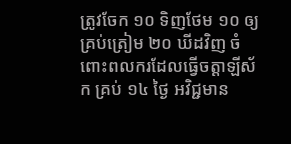ត្រូវចែក ១០ ទិញថែម ១០ ឲ្យគ្រប់ត្រៀម ២០ ឃីដវិញ ចំពោះពលករដែលធ្វើចត្តាឡីស័ក គ្រប់ ១៤ ថ្ងៃ អវិជ្ជមាន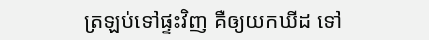ត្រឡប់ទៅផ្ទះវិញ គឺឲ្យយកឃីដ ទៅ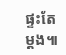ផ្ទះតែម្តង៕